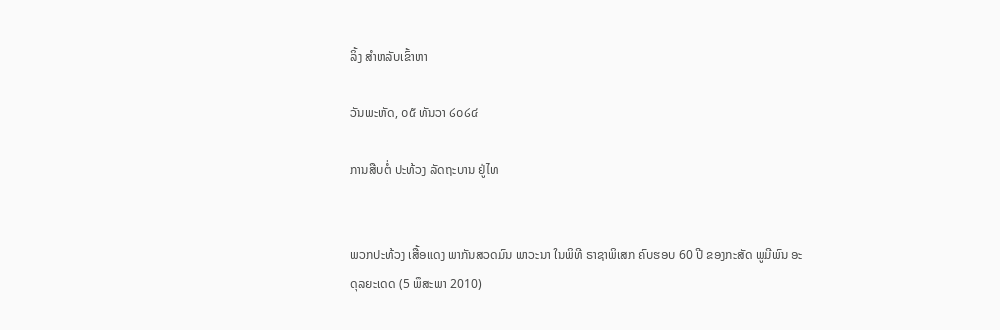ລິ້ງ ສຳຫລັບເຂົ້າຫາ

ວັນພະຫັດ, ໐໕ ທັນວາ ໒໐໒໔

ການສືບຕໍ່ ປະທ້ວງ ລັດຖະບານ ຢູ່ໄທ


ພວກປະທ້ວງ ເສື້ອແດງ ພາກັນສວດມົນ ພາວະນາ ໃນພິທີ ຣາຊາພິເສກ ຄົບຮອບ 60 ປີ ຂອງກະສັດ ພູມີພົນ ອະດຸລຍະເດດ (5 ພຶສະພາ 2010)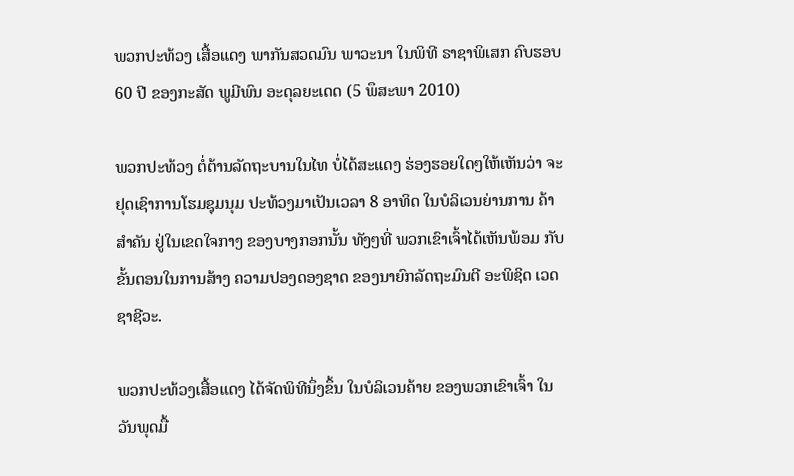ພວກປະທ້ວງ ເສື້ອແດງ ພາກັນສວດມົນ ພາວະນາ ໃນພິທີ ຣາຊາພິເສກ ຄົບຮອບ 60 ປີ ຂອງກະສັດ ພູມີພົນ ອະດຸລຍະເດດ (5 ພຶສະພາ 2010)

ພວກປະທ້ວງ ຕໍ່ຕ້ານລັດຖະບານໃນໄທ ບໍ່ໄດ້ສະແດງ ຮ່ອງຮອຍໃດໆໃຫ້ເຫັນວ່າ ຈະຢຸດເຊົາການໂຮມຊຸມນຸມ ປະທ້ວງມາເປັນເວລາ 8 ອາທິດ ໃນບໍລິເວນຍ່ານການ ຄ້າສຳຄັນ ຢູ່ໃນເຂດໃຈກາງ ຂອງບາງກອກນັ້ນ ທັງໆທີ່ ພວກເຂົາເຈົ້າໄດ້ເຫັນພ້ອມ ກັບຂັ້ນຕອນໃນການສ້າງ ຄວາມປອງດອງຊາດ ຂອງນາຍົກລັດຖະມົນຕີ ອະພິຊິດ ເວດຊາຊີວະ.

ພວກປະທ້ວງເສື້ອແດງ ໄດ້ຈັດພິທີນຶ່ງຂຶ້ນ ໃນບໍລິເວນຄ້າຍ ຂອງພວກເຂົາເຈົ້າ ໃນວັນພຸດມື້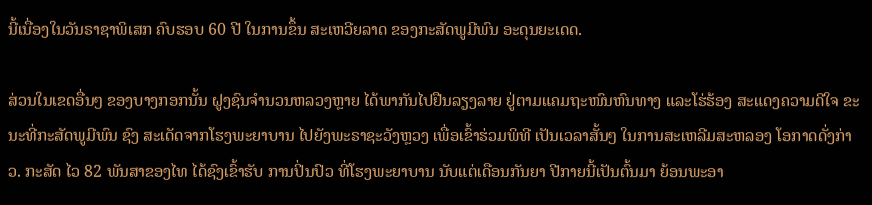ນີ້ເນື່ອງໃນວັນຣາຊາພິເສກ ຄົບຮອບ 60 ປີ ໃນການຂຶ້ນ ສະເຫວີຍລາດ ຂອງກະສັດພູມີພົນ ອະດຸນຍະເດດ.

ສ່ວນໃນເຂດອື່ນໆ ຂອງບາງກອກນັ້ນ ຝູງຊົນຈຳນວນຫລວງຫຼາຍ ໄດ້ພາກັນໄປຢືນລຽງລາຍ ຢູ່ຕາມແຄມຖະໜົນຫົນທາງ ແລະໂຮ່ຮ້ອງ ສະແດງຄວາມດີໃຈ ຂະນະທີ່ກະສັດພູມີພົນ ຊົງ ສະເດັດຈາກໂຮງພະຍາບານ ໄປຍັງພະຣາຊະວັງຫຼວງ ເພື່ອເຂົ້າຮ່ວມພິທີ ເປັນເວລາສັ້ນໆ ໃນການສະເຫລີມສະຫລອງ ໂອກາດດັ່ງກ່າວ. ກະສັດ ໄວ 82 ພັນສາຂອງໄທ ໄດ້ຊົງເຂົ້າຮັບ ການປິ່ນປົວ ທີ່ໂຮງພະຍາບານ ນັບແຕ່ເດືອນກັນຍາ ປີກາຍນີ້ເປັນຕົ້ນມາ ຍ້ອນພະອາ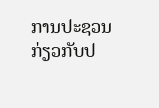ການປະຊວນ ກ່ຽວກັບປ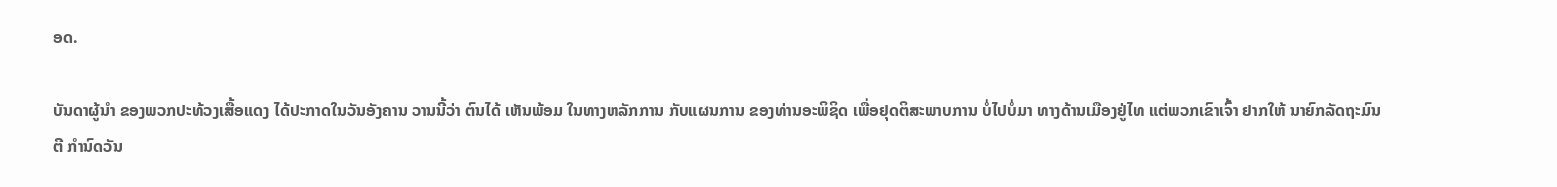ອດ.

ບັນດາຜູ້ນຳ ຂອງພວກປະທ້ວງເສື້ອແດງ ໄດ້ປະກາດໃນວັນອັງຄານ ວານນີ້ວ່າ ຕົນໄດ້ ເຫັນພ້ອມ ໃນທາງຫລັກການ ກັບແຜນການ ຂອງທ່ານອະພິຊິດ ເພື່ອຢຸດຕິສະພາບການ ບໍ່ໄປບໍ່ມາ ທາງດ້ານເມືອງຢູ່ໄທ ແຕ່ພວກເຂົາເຈົ້າ ຢາກໃຫ້ ນາຍົກລັດຖະມົນຕີ ກຳນົດວັນ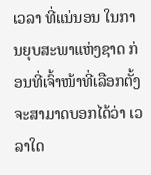ເວລາ ທີ່ແນ່ນອນ ໃນການຍຸບສະພາແຫ່ງຊາດ ກ່ອນທີ່ເຈົ້າໜ້າທີ່ເລືອກຕັ້ງ ຈະສາມາດບອກໄດ້ວ່າ ເວລາໃດ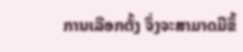ການເລືອກຕັ້ງ ຈຶ່ງຈະສາມາດມີຂຶ້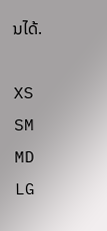ນໄດ້.

XS
SM
MD
LG